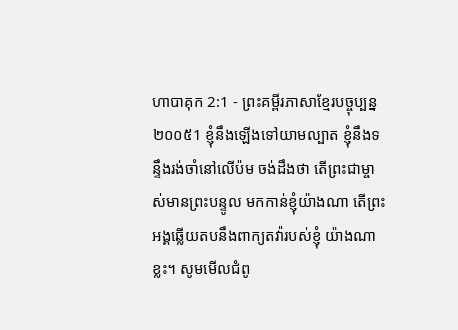ហាបាគុក 2:1 - ព្រះគម្ពីរភាសាខ្មែរបច្ចុប្បន្ន ២០០៥1 ខ្ញុំនឹងឡើងទៅយាមល្បាត ខ្ញុំនឹងទន្ទឹងរង់ចាំនៅលើប៉ម ចង់ដឹងថា តើព្រះជាម្ចាស់មានព្រះបន្ទូល មកកាន់ខ្ញុំយ៉ាងណា តើព្រះអង្គឆ្លើយតបនឹងពាក្យតវ៉ារបស់ខ្ញុំ យ៉ាងណាខ្លះ។ សូមមើលជំពូ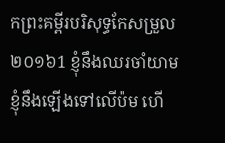កព្រះគម្ពីរបរិសុទ្ធកែសម្រួល ២០១៦1 ខ្ញុំនឹងឈរចាំយាម ខ្ញុំនឹងឡើងទៅលើប៉ម ហើ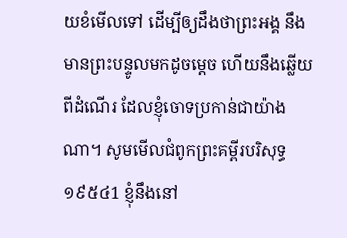យខំមើលទៅ ដើម្បីឲ្យដឹងថាព្រះអង្គ នឹងមានព្រះបន្ទូលមកដូចម្តេច ហើយនឹងឆ្លើយពីដំណើរ ដែលខ្ញុំចោទប្រកាន់ជាយ៉ាងណា។ សូមមើលជំពូកព្រះគម្ពីរបរិសុទ្ធ ១៩៥៤1 ខ្ញុំនឹងនៅ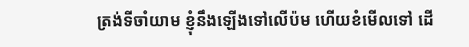ត្រង់ទីចាំយាម ខ្ញុំនឹងឡើងទៅលើប៉ម ហើយខំមើលទៅ ដើ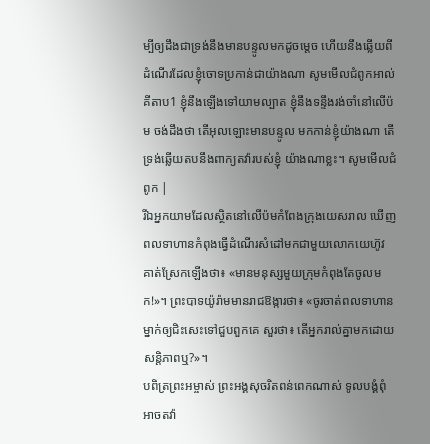ម្បីឲ្យដឹងជាទ្រង់នឹងមានបន្ទូលមកដូចម្តេច ហើយនឹងឆ្លើយពីដំណើរដែលខ្ញុំចោទប្រកាន់ជាយ៉ាងណា សូមមើលជំពូកអាល់គីតាប1 ខ្ញុំនឹងឡើងទៅយាមល្បាត ខ្ញុំនឹងទន្ទឹងរង់ចាំនៅលើប៉ម ចង់ដឹងថា តើអុលឡោះមានបន្ទូល មកកាន់ខ្ញុំយ៉ាងណា តើទ្រង់ឆ្លើយតបនឹងពាក្យតវ៉ារបស់ខ្ញុំ យ៉ាងណាខ្លះ។ សូមមើលជំពូក |
រីឯអ្នកយាមដែលស្ថិតនៅលើប៉មកំពែងក្រុងយេសរាល ឃើញពលទាហានកំពុងធ្វើដំណើរសំដៅមកជាមួយលោកយេហ៊ូវ គាត់ស្រែកឡើងថា៖ «មានមនុស្សមួយក្រុមកំពុងតែចូលមក!»។ ព្រះបាទយ៉ូរ៉ាមមានរាជឱង្ការថា៖ «ចូរចាត់ពលទាហានម្នាក់ឲ្យជិះសេះទៅជួបពួកគេ សួរថា៖ តើអ្នករាល់គ្នាមកដោយសន្តិភាពឬ?»។
បពិត្រព្រះអម្ចាស់ ព្រះអង្គសុចរិតពន់ពេកណាស់ ទូលបង្គំពុំអាចតវ៉ា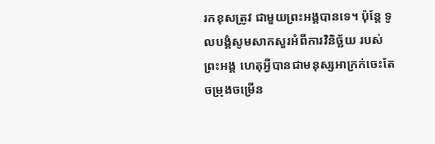រកខុសត្រូវ ជាមួយព្រះអង្គបានទេ។ ប៉ុន្តែ ទូលបង្គំសូមសាកសួរអំពីការវិនិច្ឆ័យ របស់ព្រះអង្គ ហេតុអ្វីបានជាមនុស្សអាក្រក់ចេះតែចម្រុងចម្រើន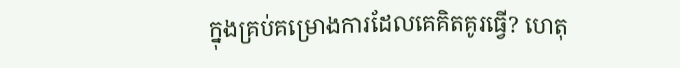ក្នុងគ្រប់គម្រោងការដែលគេគិតគូរធ្វើ? ហេតុ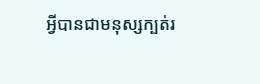អ្វីបានជាមនុស្សក្បត់រ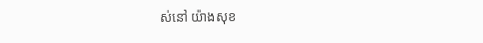ស់នៅ យ៉ាងសុខ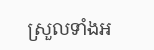ស្រួលទាំងអ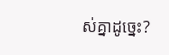ស់គ្នាដូច្នេះ?